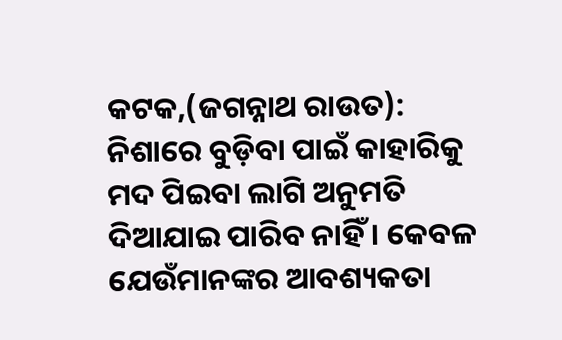କଟକ,(ଜଗନ୍ନାଥ ରାଉତ): ନିଶାରେ ବୁଡ଼ିବା ପାଇଁ କାହାରିକୁ ମଦ ପିଇବା ଲାଗି ଅନୁମତି ଦିଆଯାଇ ପାରିବ ନାହିଁ । କେବଳ ଯେଉଁମାନଙ୍କର ଆବଶ୍ୟକତା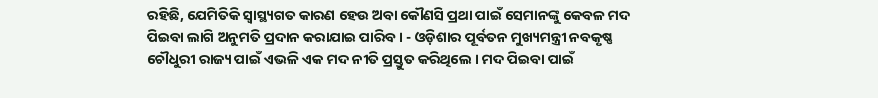ରହିଛି, ଯେମିତିକି ସ୍ୱାସ୍ଥ୍ୟଗତ କାରଣ ହେଉ ଅବା କୌଣସି ପ୍ରଥା ପାଇଁ ସେମାନଙ୍କୁ କେବଳ ମଦ ପିଇବା ଲାଗି ଅନୁମତି ପ୍ରଦାନ କରାଯାଇ ପାରିବ । - ଓଡ଼ିଶାର ପୂର୍ବତନ ମୁଖ୍ୟମନ୍ତ୍ରୀ ନବକୃଷ୍ଣ ଚୌଧୁରୀ ରାଜ୍ୟ ପାଇଁ ଏଭଳି ଏକ ମଦ ନୀତି ପ୍ରସ୍ତୁତ କରିଥିଲେ । ମଦ ପିଇବା ପାଇଁ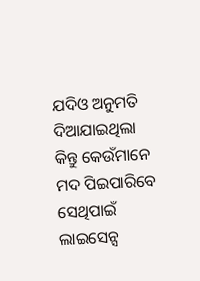ଯଦିଓ ଅନୁମତି ଦିଆଯାଇଥିଲା କିନ୍ତୁ କେଉଁମାନେ ମଦ ପିଇପାରିବେ ସେଥିପାଇଁ ଲାଇସେନ୍ସ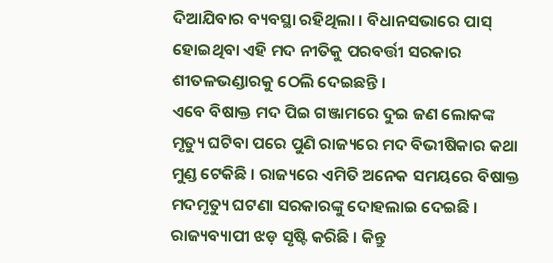ଦିଆଯିବାର ବ୍ୟବସ୍ଥା ରହିଥିଲା । ବିଧାନସଭାରେ ପାସ୍ ହୋଇଥିବା ଏହି ମଦ ନୀତିକୁ ପରବର୍ତ୍ତୀ ସରକାର ଶୀତଳଭଣ୍ଡାରକୁ ଠେଲି ଦେଇଛନ୍ତି ।
ଏବେ ବିଷାକ୍ତ ମଦ ପିଇ ଗଞ୍ଜାମରେ ଦୁଇ ଜଣ ଲୋକଙ୍କ ମୃତ୍ୟୁ ଘଟିବା ପରେ ପୁଣି ରାଜ୍ୟରେ ମଦ ବିଭୀଷିକାର କଥା ମୁଣ୍ଡ ଟେକିଛି । ରାଜ୍ୟରେ ଏମିତି ଅନେକ ସମୟରେ ବିଷାକ୍ତ ମଦମୃତ୍ୟୁ ଘଟଣା ସରକାରଙ୍କୁ ଦୋହଲାଇ ଦେଇଛି । ରାଜ୍ୟବ୍ୟାପୀ ଝଡ଼ ସୃଷ୍ଟି କରିଛି । କିନ୍ତୁ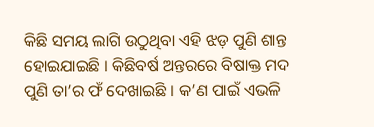କିଛି ସମୟ ଲାଗି ଉଠୁଥିବା ଏହି ଝଡ଼ ପୁଣି ଶାନ୍ତ ହୋଇଯାଇଛି । କିଛିବର୍ଷ ଅନ୍ତରରେ ବିଷାକ୍ତ ମଦ ପୁଣି ତା’ର ଫଁ ଦେଖାଇଛି । କ’ଣ ପାଇଁ ଏଭଳି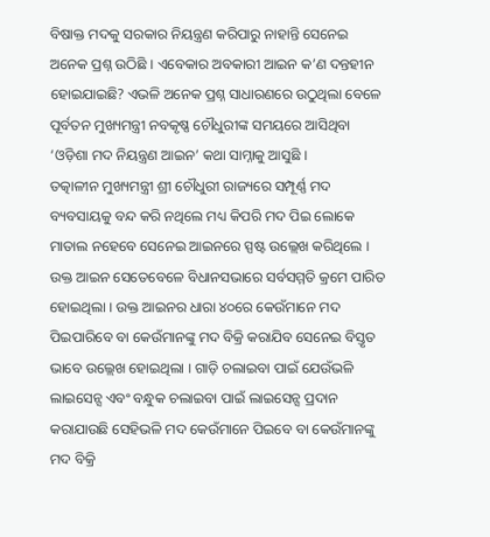ବିଷାକ୍ତ ମଦକୁ ସରକାର ନିୟନ୍ତ୍ରଣ କରିପାରୁ ନାହାନ୍ତି ସେନେଇ ଅନେକ ପ୍ରଶ୍ନ ଉଠିଛି । ଏବେକାର ଅବକାରୀ ଆଇନ କ’ଣ ଦନ୍ତହୀନ ହୋଇଯାଇଛି? ଏଭଳି ଅନେକ ପ୍ରଶ୍ନ ସାଧାରଣରେ ଉଠୁଥିଲା ବେଳେ ପୂର୍ବତନ ମୁଖ୍ୟମନ୍ତ୍ରୀ ନବକୃଷ୍ଣ ଚୌଧୁରୀଙ୍କ ସମୟରେ ଆସିଥିବା ‘ଓଡ଼ିଶା ମଦ ନିୟନ୍ତ୍ରଣ ଆଇନ’ କଥା ସାମ୍ନାକୁ ଆସୁଛି ।
ତତ୍କାଳୀନ ମୁଖ୍ୟମନ୍ତ୍ରୀ ଶ୍ରୀ ଚୌଧୁରୀ ରାଜ୍ୟରେ ସମ୍ପୂର୍ଣ୍ଣ ମଦ ବ୍ୟବସାୟକୁ ବନ୍ଦ କରି ନଥିଲେ ମଧ୍ୟ କିପରି ମଦ ପିଇ ଲୋକେ ମାତାଲ ନହେବେ ସେନେଇ ଆଇନରେ ସ୍ପଷ୍ଟ ଉଲ୍ଲେଖ କରିଥିଲେ । ଉକ୍ତ ଆଇନ ସେତେବେଳେ ବିଧାନସଭାରେ ସର୍ବସମ୍ମତି କ୍ରମେ ପାରିତ ହୋଇଥିଲା । ଉକ୍ତ ଆଇନର ଧାରା ୪୦ରେ କେଉଁମାନେ ମଦ ପିଇପାରିବେ ବା କେଉଁମାନଙ୍କୁ ମଦ ବିକ୍ରି କରାଯିବ ସେନେଇ ବିସ୍ତୃତ ଭାବେ ଉଲ୍ଲେଖ ହୋଇଥିଲା । ଗାଡ଼ି ଚଲାଇବା ପାଇଁ ଯେଉଁଭଳି ଲାଇସେନ୍ସ ଏବଂ ବନ୍ଧୁକ ଚଲାଇବା ପାଇଁ ଲାଇସେନ୍ସ ପ୍ରଦାନ କରାଯାଉଛି ସେହିଭଳି ମଦ କେଉଁମାନେ ପିଇବେ ବା କେଉଁମାନଙ୍କୁ ମଦ ବିକ୍ରି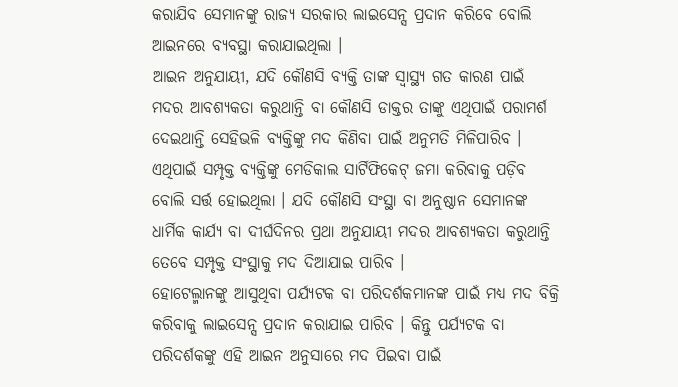କରାଯିବ ସେମାନଙ୍କୁ ରାଜ୍ୟ ସରକାର ଲାଇସେନ୍ସ ପ୍ରଦାନ କରିବେ ବୋଲି ଆଇନରେ ବ୍ୟବସ୍ଥା କରାଯାଇଥିଲା ।
ଆଇନ ଅନୁଯାୟୀ, ଯଦି କୌଣସି ବ୍ୟକ୍ତି ତାଙ୍କ ସ୍ବାସ୍ଥ୍ୟ ଗତ କାରଣ ପାଇଁ ମଦର ଆବଶ୍ୟକତା କରୁଥାନ୍ତି ବା କୌଣସି ଡାକ୍ତର ତାଙ୍କୁ ଏଥିପାଇଁ ପରାମର୍ଶ ଦେଇଥାନ୍ତି ସେହିଭଳି ବ୍ୟକ୍ତିଙ୍କୁ ମଦ କିଣିବା ପାଇଁ ଅନୁମତି ମିଳିପାରିବ । ଏଥିପାଇଁ ସମ୍ପୃକ୍ତ ବ୍ୟକ୍ତିଙ୍କୁ ମେଡିକାଲ ସାର୍ଟିଫିକେଟ୍ ଜମା କରିବାକୁ ପଡ଼ିବ ବୋଲି ସର୍ତ୍ତ ହୋଇଥିଲା । ଯଦି କୌଣସି ସଂସ୍ଥା ବା ଅନୁଷ୍ଠାନ ସେମାନଙ୍କ ଧାର୍ମିକ କାର୍ଯ୍ୟ ବା ଦୀର୍ଘଦିନର ପ୍ରଥା ଅନୁଯାୟୀ ମଦର ଆବଶ୍ୟକତା କରୁଥାନ୍ତି ତେବେ ସମ୍ପୃକ୍ତ ସଂସ୍ଥାକୁ ମଦ ଦିଆଯାଇ ପାରିବ ।
ହୋଟେଲ୍ମାନଙ୍କୁ ଆସୁଥିବା ପର୍ଯ୍ୟଟକ ବା ପରିଦର୍ଶକମାନଙ୍କ ପାଇଁ ମଧ୍ୟ ମଦ ବିକ୍ରି କରିବାକୁ ଲାଇସେନ୍ସ ପ୍ରଦାନ କରାଯାଇ ପାରିବ । କିନ୍ତୁ ପର୍ଯ୍ୟଟକ ବା ପରିଦର୍ଶକଙ୍କୁ ଏହି ଆଇନ ଅନୁସାରେ ମଦ ପିଇବା ପାଇଁ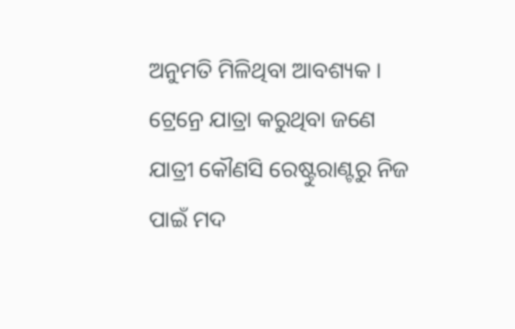ଅନୁମତି ମିଳିଥିବା ଆବଶ୍ୟକ । ଟ୍ରେନ୍ରେ ଯାତ୍ରା କରୁଥିବା ଜଣେ ଯାତ୍ରୀ କୌଣସି ରେଷ୍ଟୁରାଣ୍ଟରୁ ନିଜ ପାଇଁ ମଦ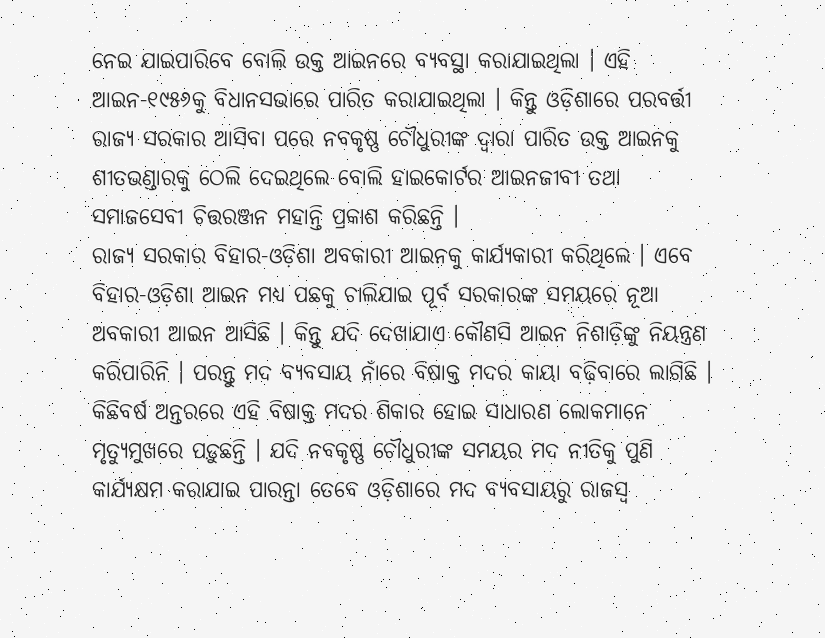ନେଇ ଯାଇପାରିବେ ବୋଲି ଉକ୍ତ ଆଇନରେ ବ୍ୟବସ୍ଥା କରାଯାଇଥିଲା । ଏହି ଆଇନ-୧୯୫୬କୁ ବିଧାନସଭାରେ ପାରିତ କରାଯାଇଥିଲା । କିନ୍ତୁ ଓଡ଼ିଶାରେ ପରବର୍ତ୍ତୀ ରାଜ୍ୟ ସରକାର ଆସିବା ପରେ ନବକୃଷ୍ଣ ଚୌଧୁରୀଙ୍କ ଦ୍ୱାରା ପାରିତ ଉକ୍ତ ଆଇନକୁ ଶୀତଭଣ୍ଡାରକୁ ଠେଲି ଦେଇଥିଲେ ବୋଲି ହାଇକୋର୍ଟର ଆଇନଜୀବୀ ତଥା ସମାଜସେବୀ ଚିତ୍ତରଞ୍ଜନ ମହାନ୍ତି ପ୍ରକାଶ କରିଛନ୍ତି ।
ରାଜ୍ୟ ସରକାର ବିହାର-ଓଡ଼ିଶା ଅବକାରୀ ଆଇନକୁ କାର୍ଯ୍ୟକାରୀ କରିଥିଲେ । ଏବେ ବିହାର-ଓଡ଼ିଶା ଆଇନ ମଧ୍ୟ ପଛକୁ ଚାଲିଯାଇ ପୂର୍ବ ସରକାରଙ୍କ ସମୟରେ ନୂଆ ଅବକାରୀ ଆଇନ ଆସିଛି । କିନ୍ତୁ ଯଦି ଦେଖାଯାଏ କୌଣସି ଆଇନ ନିଶାଡ଼ିଙ୍କୁ ନିୟନ୍ତ୍ରଣ କରିପାରିନି । ପରନ୍ତୁ ମଦ ବ୍ୟବସାୟ ନାଁରେ ବିଷାକ୍ତ ମଦର କାୟା ବଢ଼ିବାରେ ଲାଗିଛି । କିଛିବର୍ଷ ଅନ୍ତରରେ ଏହି ବିଷାକ୍ତ ମଦର ଶିକାର ହୋଇ ସାଧାରଣ ଲୋକମାନେ ମୃତ୍ୟୁମୁଖରେ ପଡ଼ୁଛନ୍ତି । ଯଦି ନବକୃଷ୍ଣ ଚୌଧୁରୀଙ୍କ ସମୟର ମଦ ନୀତିକୁ ପୁଣି କାର୍ଯ୍ୟକ୍ଷମ କରାଯାଇ ପାରନ୍ତା ତେବେ ଓଡ଼ିଶାରେ ମଦ ବ୍ୟବସାୟରୁ ରାଜସ୍ୱ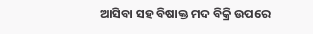ଆସିବା ସହ ବିଷାକ୍ତ ମଦ ବିକ୍ରି ଉପରେ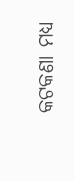କଟକଣା ମଧ୍ୟ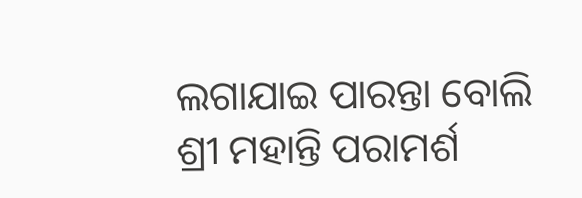ଲଗାଯାଇ ପାରନ୍ତା ବୋଲି ଶ୍ରୀ ମହାନ୍ତି ପରାମର୍ଶ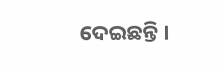ଦେଇଛନ୍ତି ।